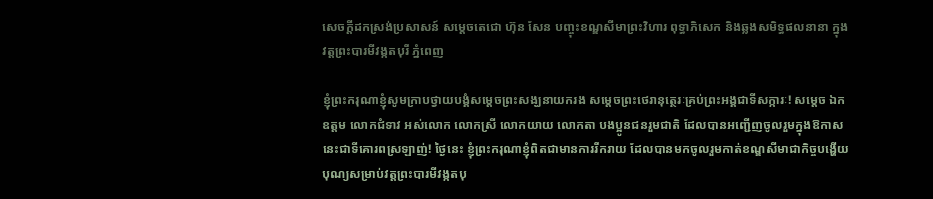សេចក្ដីដកស្រង់ប្រសាសន៍ សម្ដេចតេជោ ហ៊ុន សែន បញ្ចុះខណ្ឌសីមាព្រះវិហារ ពុទ្ធាភិសេក និងឆ្លងសមិទ្ធផលនានា ក្នុងវត្តព្រះបារមីវង្កតបុរី ភ្នំពេញ

ខ្ញុំព្រះករុណាខ្ញុំសូមក្រាបថ្វាយបង្គំសម្តេចព្រះសង្ឃនាយករង សម្តេចព្រះថេរានុត្ថេរៈគ្រប់ព្រះអង្គជាទីសក្ការៈ! សម្តេច ឯកឧត្តម លោកជំទាវ អស់លោក លោកស្រី លោកយាយ លោកតា បងប្អូនជនរួមជាតិ ដែលបានអញ្ជើញចូលរួមក្នុងឱកាសនេះជាទីគោរពស្រឡាញ់! ថ្ងៃនេះ ខ្ញុំព្រះករុណាខ្ញុំពិតជាមានការរីករាយ ដែលបានមកចូលរួមកាត់ខណ្ឌសីមាជាកិច្ចបង្ហើយបុណ្យសម្រាប់វត្តព្រះបារមីវង្កតបុ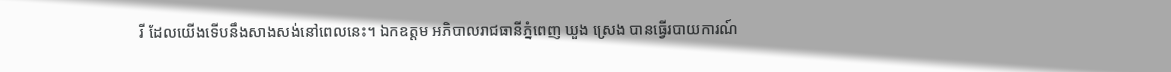រី ដែលយើងទើបនឹងសាងសង់នៅពេលនេះ។ ឯកឧត្តម អភិបាលរាជធានីភ្នំពេញ ឃួង ស្រេង បានធ្វើរបាយការណ៍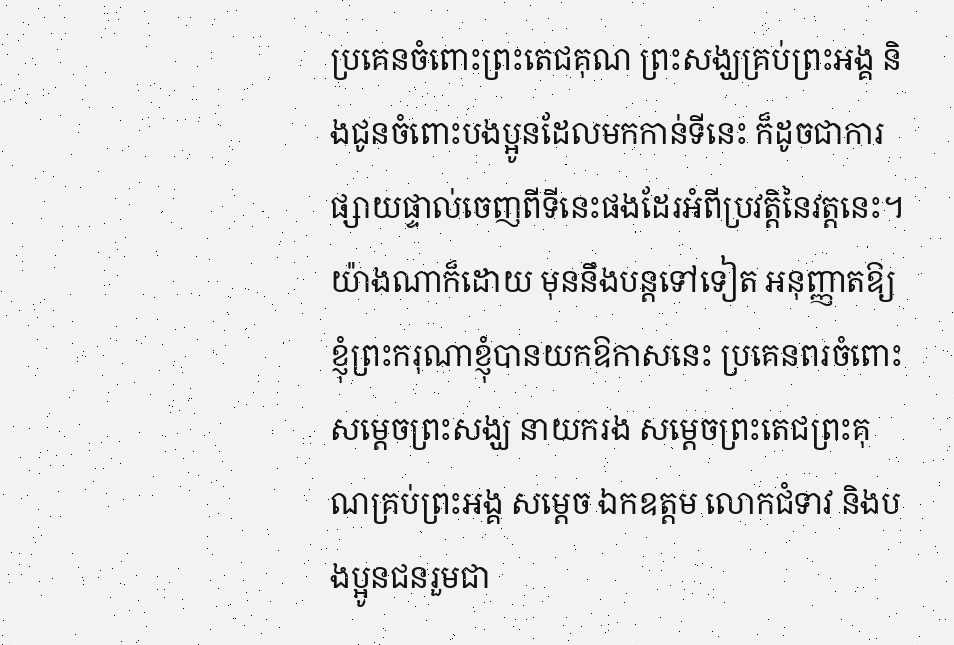ប្រគេនចំពោះព្រះតេជគុណ ព្រះសង្ឃគ្រប់ព្រះអង្គ និងជូនចំពោះបងប្អូនដែលមកកាន់ទីនេះ ក៏ដូចជាការផ្សាយផ្ទាល់ចេញពីទីនេះផងដែរអំពីប្រវត្តិនៃវត្តនេះ។ យ៉ាងណាក៏ដោយ មុននឹងបន្តទៅទៀត អនុញ្ញាតឱ្យខ្ញុំព្រះករុណាខ្ញុំបានយកឱកាសនេះ ប្រគេនពរចំពោះសម្តេចព្រះសង្ឃ នាយករង សម្តេចព្រះតេជព្រះគុណគ្រប់ព្រះអង្គ សម្តេច ឯកឧត្តម លោកជំទាវ និងបងប្អូនជនរួមជា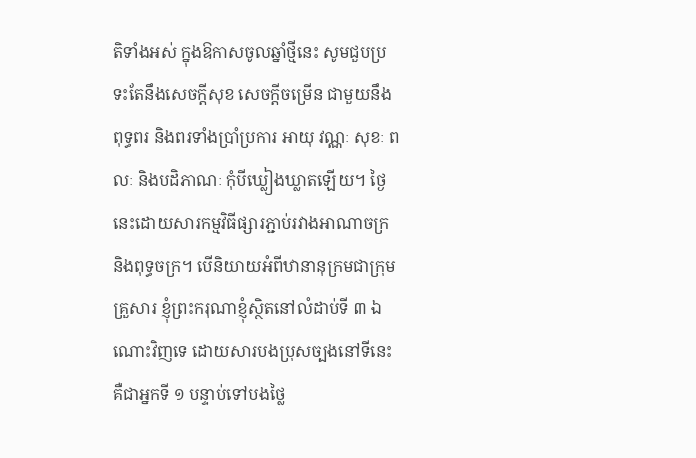តិទាំងអស់ ក្នុងឱកាសចូលឆ្នាំថ្មីនេះ សូមជួបប្រទះតែនឹងសេចក្តីសុខ សេចក្តីចម្រើន ជាមួយនឹងពុទ្ធពរ និងពរទាំងប្រាំប្រការ អាយុ វណ្ណៈ សុខៈ ពលៈ និងបដិភាណៈ កុំបីឃ្លៀងឃ្លាតឡើយ។ ថ្ងៃនេះដោយសារកម្មវិធីផ្សារភ្ជាប់រវាងអាណាចក្រ និងពុទ្ធចក្រ។ បើនិយាយអំពីឋានានុក្រមជាក្រុមគ្រួសារ ខ្ញុំព្រះករុណាខ្ញុំស្ថិតនៅលំដាប់ទី ៣ ឯណោះវិញទេ ដោយសារបងប្រុសច្បងនៅទីនេះគឺជាអ្នកទី ១ បន្ទាប់ទៅបងថ្លៃ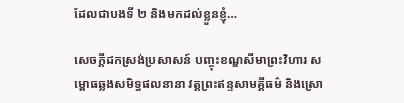ដែលជាបងទី ២ និងមកដល់ខ្លួនខ្ញុំ…

សេចក្តីដកស្រង់ប្រសាសន៍ បញ្ចុះខណ្ឌសីមាព្រះវិហារ សម្ពោធឆ្លងសមិទ្ធផលនានា វត្តព្រះឥន្ទសាមគ្គីធម៌ និងស្រោ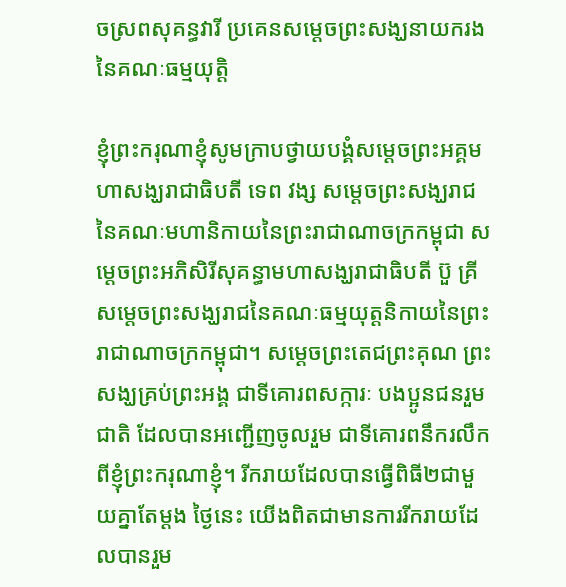ចស្រពសុគន្ធវារី ប្រគេនសម្តេចព្រះសង្ឃនាយករងនៃគណៈធម្មយុត្តិ

ខ្ញុំព្រះករុណាខ្ញុំសូមក្រាបថ្វាយបង្គំសម្ដេចព្រះអគ្គមហាសង្ឃរាជាធិបតី ទេព វង្ស សម្ដេចព្រះសង្ឃរាជនៃគណៈមហានិកាយនៃព្រះរាជាណាចក្រកម្ពុជា សម្ដេចព្រះអភិសិរីសុគន្ធាមហាសង្ឃរាជាធិបតី ប៊ួ គ្រី សម្ដេចព្រះសង្ឃរាជនៃគណៈធម្មយុត្តនិកាយនៃព្រះរាជាណាចក្រកម្ពុជា។ សម្ដេចព្រះតេជព្រះគុណ ព្រះសង្ឃគ្រប់ព្រះអង្គ ជាទីគោរពសក្ការៈ បងប្អូនជនរួមជាតិ ដែលបានអញ្ជើញចូលរួម ជាទីគោរពនឹករលឹកពីខ្ញុំព្រះករុណាខ្ញុំ។ រីករាយដែលបានធ្វើពិធី២ជាមួយគ្នាតែម្ដង ថ្ងៃនេះ យើងពិតជាមានការរីករាយដែលបានរួម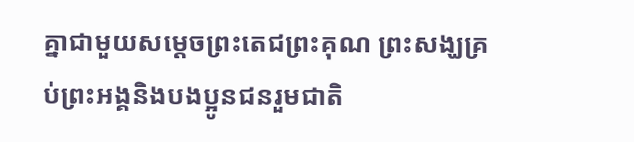គ្នាជាមួយសម្ដេចព្រះតេជព្រះគុណ ព្រះសង្ឃគ្រប់ព្រះអង្គនិងបងប្អូនជនរួមជាតិ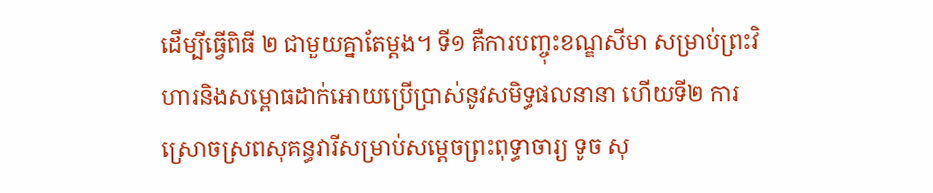ដើម្បីធ្វើពិធី ២ ជាមួយគ្នាតែម្ដង។ ទី១ គឺការបញ្ចុះខណ្ឌសីមា សម្រាប់ព្រះវិហារនិងសម្ពោធដាក់អោយប្រើប្រាស់នូវសមិទ្ធផលនានា ហើយទី២ ការស្រោចស្រពសុគន្ធវារីសម្រាប់សម្ដេចព្រះពុទ្ធាចារ្យ ទូច សុ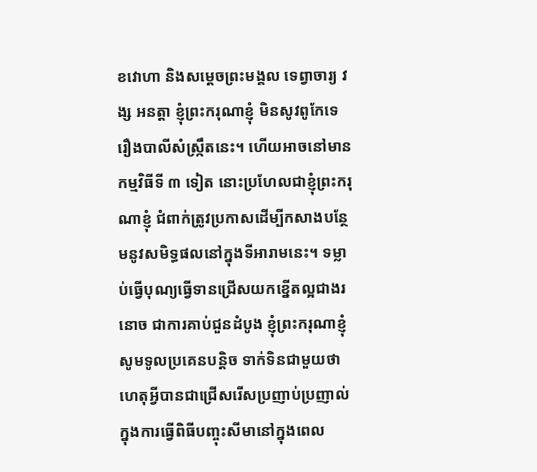ខវោហា និងសម្ដេចព្រះមង្គល ទេព្វាចារ្យ វង្ស អនត្តា ខ្ញុំព្រះករុណាខ្ញុំ មិនសូវពូកែទេរឿងបាលីសំស្ក្រឹតនេះ។ ហើយអាចនៅមានកម្មវិធីទី ៣ ទៀត នោះប្រហែលជាខ្ញុំព្រះករុណាខ្ញុំ ជំពាក់ត្រូវប្រកាសដើម្បីកសាងបន្ថែមនូវសមិទ្ធផលនៅក្នុងទីអារាមនេះ។ ទម្លាប់ធ្វើបុណ្យធ្វើទានជ្រើសយកខ្នើតល្អជាងរនោច ជាការគាប់ជួនដំបូង ខ្ញុំព្រះករុណាខ្ញុំ សូមទូលប្រគេនបន្តិច ទាក់ទិនជាមួយថាហេតុអ្វីបានជាជ្រើសរើសប្រញាប់ប្រញាល់ក្នុងការធ្វើពិធីបញ្ចុះសីមានៅក្នុងពេល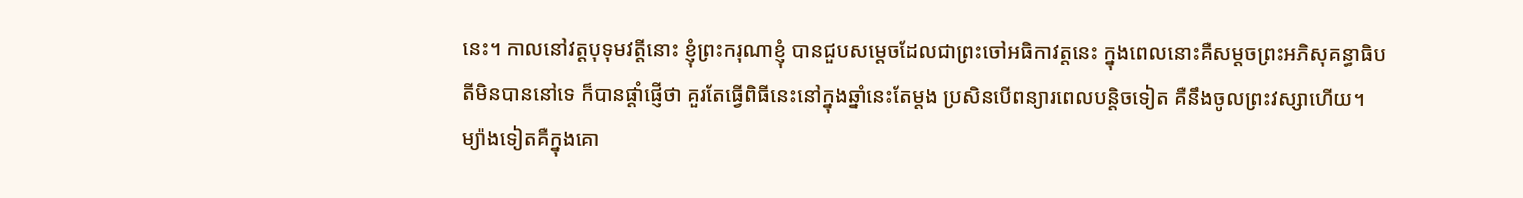នេះ។ កាលនៅវត្តបុទុមវត្តីនោះ ខ្ញុំព្រះករុណាខ្ញុំ បានជួបសម្ដេចដែលជាព្រះចៅអធិកាវត្តនេះ ក្នុងពេលនោះគឺសម្ដចព្រះអភិសុគន្ធាធិបតីមិនបាននៅទេ ក៏បានផ្ដាំផ្ញើថា គួរតែធ្វើពិធីនេះនៅក្នុងឆ្នាំនេះតែម្ដង ប្រសិនបើពន្យារពេលបន្តិចទៀត គឺនឹងចូលព្រះវស្សាហើយ។ ម្យ៉ាងទៀតគឺក្នុងគោ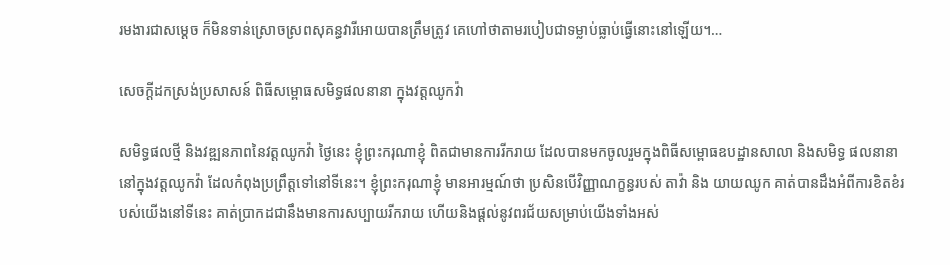រមងារជាសម្ដេច ក៏មិនទាន់ស្រោចស្រពសុគន្ធវារីអោយបានត្រឹមត្រូវ គេហៅថាតាមរបៀបជាទម្លាប់ធ្លាប់ធ្វើនោះនៅឡើយ។…

សេចក្តីដកស្រង់ប្រសាសន៍ ពិធីសម្ពោធសមិទ្ធផលនានា ក្នុងវត្តឈូកវ៉ា

សមិទ្ធផលថ្មី និងវឌ្ឍនភាពនៃវត្តឈូកវ៉ា ថ្ងៃនេះ ខ្ញុំព្រះករុណាខ្ញុំ ពិតជាមានការរីករាយ ដែលបានមកចូលរួមក្នុងពិធីសម្ពោធឧបដ្ឋានសាលា និងសមិទ្ធ ផលនានា នៅក្នុងវត្តឈូកវ៉ា ដែលកំពុងប្រព្រឹត្តទៅនៅទីនេះ។ ខ្ញុំព្រះករុណាខ្ញុំ មានអារម្មណ៍ថា ប្រសិនបើវិញ្ញាណក្ខន្ធរបស់ តាវ៉ា និង យាយឈូក គាត់បានដឹងអំពីការខិតខំរបស់យើងនៅទីនេះ គាត់ប្រាកដជានឹងមានការសប្បាយរីករាយ ហើយនិងផ្ដល់នូវពរជ័យសម្រាប់យើងទាំងអស់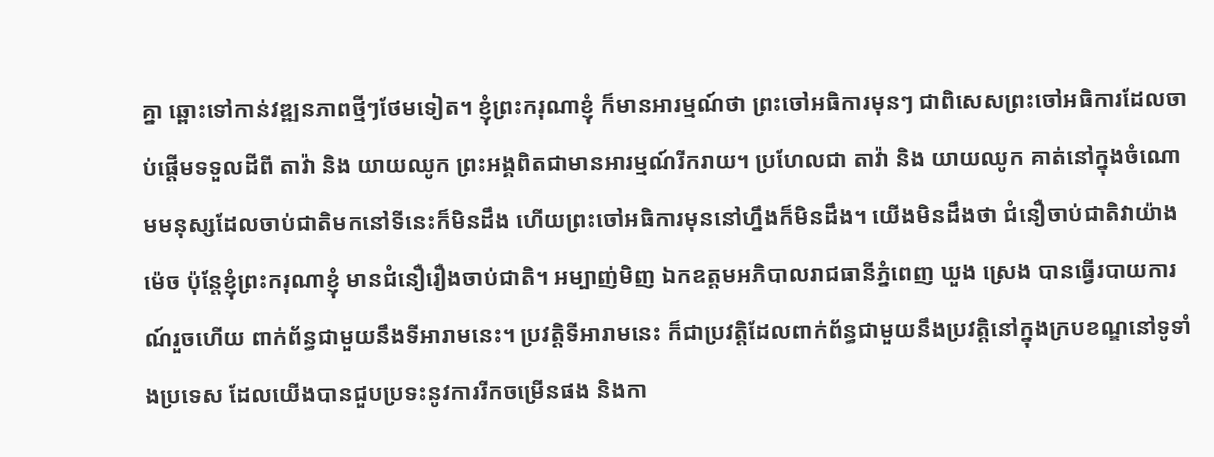គ្នា ឆ្ពោះទៅកាន់វឌ្ឍនភាពថ្មីៗថែមទៀត។ ខ្ញុំព្រះករុណាខ្ញុំ ក៏មានអារម្មណ៍ថា ព្រះចៅអធិការមុនៗ ជាពិសេសព្រះចៅអធិការដែលចាប់ផ្ដើមទទួលដីពី តាវ៉ា និង យាយឈូក ព្រះអង្គពិតជាមានអារម្មណ៍រីករាយ។ ប្រហែលជា តាវ៉ា និង យាយឈូក គាត់នៅក្នុងចំណោមមនុស្សដែលចាប់ជាតិមកនៅទីនេះក៏មិនដឹង ហើយព្រះចៅអធិការមុននៅហ្នឹងក៏មិនដឹង។ យើងមិនដឹងថា ជំនឿចាប់ជាតិវាយ៉ាងម៉េច ប៉ុន្តែខ្ញុំព្រះករុណាខ្ញុំ មានជំនឿរឿងចាប់ជាតិ។ អម្បាញ់មិញ ឯកឧត្តមអភិបាលរាជធានីភ្នំពេញ ឃួង ស្រេង បានធ្វើរបាយការណ៍រួចហើយ ពាក់ព័ន្ធជាមួយនឹងទីអារាមនេះ។ ប្រវត្តិទីអារាមនេះ ក៏ជាប្រវត្តិដែលពាក់ព័ន្ធជាមួយនឹងប្រវត្តិនៅក្នុងក្របខណ្ឌនៅទូទាំងប្រទេស ដែលយើងបានជួបប្រទះនូវការរីកចម្រើនផង និងកា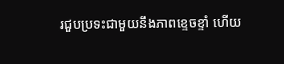រជួបប្រទះជាមួយនឹងភាពខ្ទេចខ្ទាំ ហើយ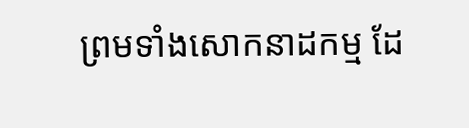ព្រមទាំងសោកនាដកម្ម ដែ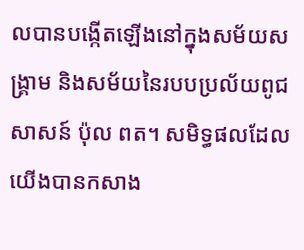លបានបង្កើតឡើងនៅក្នុងសម័យសង្រ្គាម និងសម័យនៃរបបប្រល័យពូជសាសន៍ ប៉ុល ពត។ សមិទ្ធផលដែលយើងបានកសាង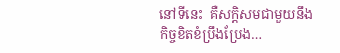នៅទីនេះ  គឺសក្តិសមជាមួយនឹងកិច្ចខិតខំប្រឹងប្រែង…